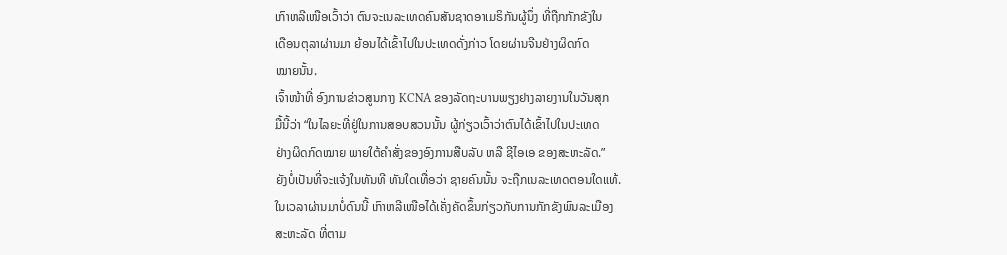ເກົາຫລີເໜືອເວົ້າວ່າ ຕົນຈະເນລະເທດຄົນສັນຊາດອາເມຣິກັນຜູ້ນຶ່ງ ທີ່ຖືກກັກຂັງໃນ
ເດືອນຕຸລາຜ່ານມາ ຍ້ອນໄດ້ເຂົ້າໄປໃນປະເທດດັ່ງກ່າວ ໂດຍຜ່ານຈີນຢ່າງຜິດກົດ
ໝາຍນັ້ນ.
ເຈົ້າໜ້າທີ່ ອົງການຂ່າວສູນກາງ KCNA ຂອງລັດຖະບານພຽງຢາງລາຍງານໃນວັນສຸກ
ມື້ນີ້ວ່າ “ໃນໄລຍະທີ່ຢູ່ໃນການສອບສວນນັ້ນ ຜູ້ກ່ຽວເວົ້າວ່າຕົນໄດ້ເຂົ້າໄປໃນປະເທດ
ຢ່າງຜິດກົດໝາຍ ພາຍໃຕ້ຄຳສັ່ງຂອງອົງການສືບລັບ ຫລື ຊີໄອເອ ຂອງສະຫະລັດ.”
ຍັງບໍ່ເປັນທີ່ຈະແຈ້ງໃນທັນທີ ທັນໃດເທື່ອວ່າ ຊາຍຄົນນັ້ນ ຈະຖືກເນລະເທດຕອນໃດແທ້.
ໃນເວລາຜ່ານມາບໍ່ດົນນີ້ ເກົາຫລີເໜືອໄດ້ເຄັ່ງຄັດຂຶ້ນກ່ຽວກັບການກັກຂັງພົນລະເມືອງ
ສະຫະລັດ ທີ່ຕາມ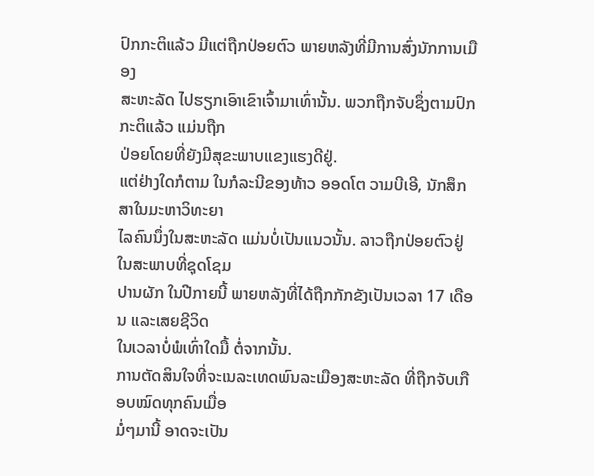ປົກກະຕິແລ້ວ ມີແຕ່ຖືກປ່ອຍຕົວ ພາຍຫລັງທີ່ມີການສົ່ງນັກການເມືອງ
ສະຫະລັດ ໄປຮຽກເອົາເຂົາເຈົ້າມາເທົ່ານັ້ນ. ພວກຖືກຈັບຊຶ່ງຕາມປົກກະຕິແລ້ວ ແມ່ນຖືກ
ປ່ອຍໂດຍທີ່ຍັງມີສຸຂະພາບແຂງແຮງດີຢູ່.
ແຕ່ຢ່າງໃດກໍຕາມ ໃນກໍລະນີຂອງທ້າວ ອອດໂຕ ວາມບີເອີ, ນັກສຶກສາໃນມະຫາວິທະຍາ
ໄລຄົນນຶ່ງໃນສະຫະລັດ ແມ່ນບໍ່ເປັນແນວນັ້ນ. ລາວຖືກປ່ອຍຕົວຢູ່ໃນສະພາບທີ່ຊຸດໂຊມ
ປານຜັກ ໃນປີກາຍນີ້ ພາຍຫລັງທີ່ໄດ້ຖືກກັກຂັງເປັນເວລາ 17 ເດືອນ ແລະເສຍຊີວິດ
ໃນເວລາບໍ່ພໍເທົ່າໃດມື້ ຕໍ່ຈາກນັ້ນ.
ການຕັດສິນໃຈທີ່ຈະເນລະເທດພົນລະເມືອງສະຫະລັດ ທີ່ຖືກຈັບເກືອບໝົດທຸກຄົນເມື່ອ
ມໍ່ໆມານີ້ ອາດຈະເປັນ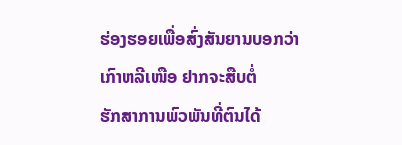ຮ່ອງຮອຍເພື່ອສົ່ງສັນຍານບອກວ່າ ເກົາຫລີເໜືອ ຢາກຈະສືບຕໍ່
ຮັກສາການພົວພັນທີ່ຕົນໄດ້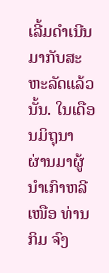ເລີ້ມດຳເນີນມາກັບສະຫະລັດແລ້ວນັ້ນ. ໃນເດືອນມິຖຸນາ
ຜ່ານມາຜູ້ນຳເກົາຫລີເໜືອ ທ່ານ ກິມ ຈົງ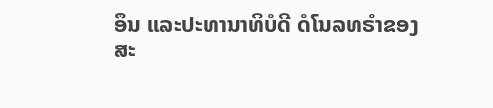ອຶນ ແລະປະທານາທິບໍດີ ດໍໂນລທຣຳຂອງ
ສະ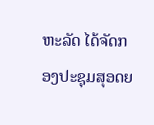ຫະລັດ ໄດ້ຈັດກອງປະຊຸມສຸອດຍ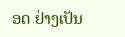ອດ ຢ່າງເປັນ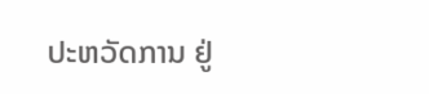ປະຫວັດການ ຢູ່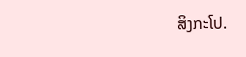ສິງກະໂປ.